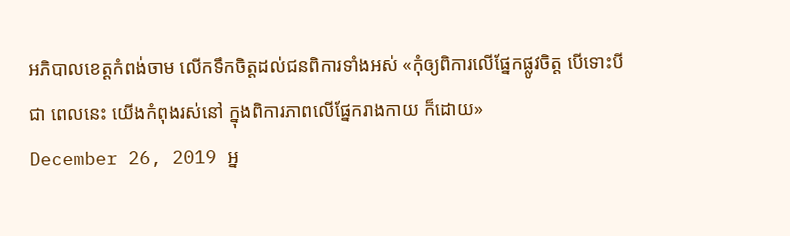អភិបាលខេត្តកំពង់ចាម លើកទឹកចិត្តដល់ជនពិការទាំងអស់ «កុំឲ្យពិការលើផ្នែកផ្លូវចិត្ត បើទោះបីជា ពេលនេះ យើងកំពុងរស់នៅ ក្នុងពិការភាពលើផ្នែករាងកាយ ក៏ដោយ»
December 26, 2019 អ្ន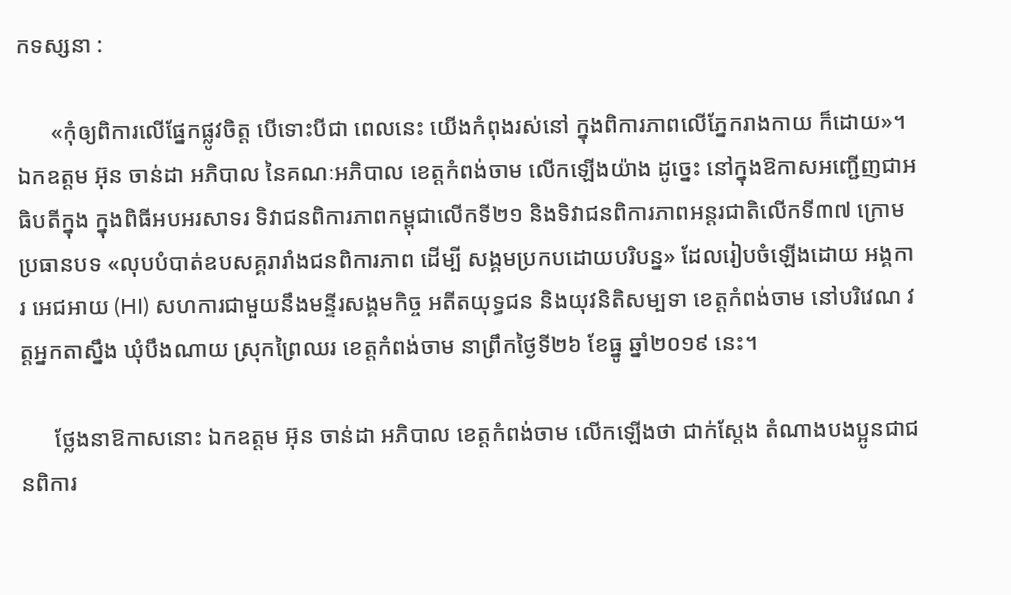កទស្សនា :

      «កុំឲ្យពិការលើផ្នែកផ្លូវចិត្ត បើទោះបីជា ពេលនេះ យើងកំពុងរស់នៅ ក្នុងពិការភាពលើភ្នែករាងកាយ ក៏ដោយ»។ ឯកឧត្ដម អ៊ុន ចាន់ដា អភិបាល នៃគណៈអភិបាល ខេត្តកំពង់ចាម លើកឡើងយ៉ាង ដូច្នេះ នៅក្នុងឱកាសអញ្ជើញជាអធិបតីក្នុង ក្នុងពិធីអបអរសាទរ ទិវាជនពិការភាពកម្ពុជាលើកទី២១ និងទិវាជនពិការភាពអន្តរជាតិលើកទី៣៧ ក្រោមប្រធានបទ «លុបបំបាត់ឧបសគ្គរារាំងជនពិការភាព ដើម្បី សង្គមប្រកបដោយបរិបន្ន» ដែលរៀបចំឡើងដោយ អង្គការ អេជអាយ (HI) សហការជាមួយនឹងមន្ទីរសង្គមកិច្ច អតីតយុទ្ធជន និងយុវនិតិសម្បទា ខេត្តកំពង់ចាម នៅបរិវេណ វត្តអ្នកតាស្នឹង ឃុំបឹងណាយ ស្រុកព្រៃឈរ ខេត្តកំពង់ចាម នាព្រឹកថ្ងៃទី២៦ ខែធ្នូ ឆ្នាំ២០១៩ នេះ។

      ថ្លែងនាឱកាសនោះ ឯកឧត្ដម អ៊ុន ចាន់ដា អភិបាល ខេត្តកំពង់ចាម លើកឡើងថា ជាក់ស្ដែង តំណាងបងប្អូនជាជនពិការ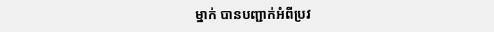ម្នាក់ បានបញ្ជាក់អំពីប្រវ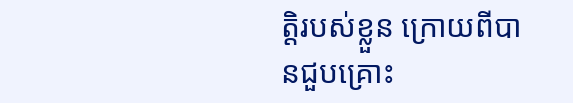ត្តិរបស់ខ្លួន ក្រោយពីបានជួបគ្រោះ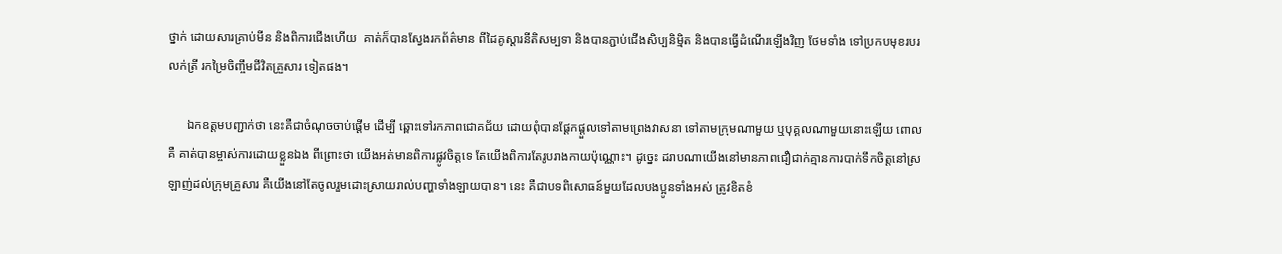ថ្នាក់ ដោយសារគ្រាប់មីន និងពិការជើងហើយ  គាត់ក៏បានស្វែងរកព័ត៌មាន ពីដៃគូស្ដារនីតិសម្បទា និងបានភ្ជាប់ជើងសិប្បនិម្មិត និងបានធ្វើដំណើរឡើងវិញ ថែមទាំង ទៅប្រកបមុខរបរលក់ត្រី រកម្រៃចិញ្ចឹមជីវិតគ្រួសារ ទៀតផង។

      ឯកឧត្ដមបញ្ជាក់ថា នេះគឺជាចំណុចចាប់ផ្ដើម ដើម្បី ឆ្ពោះទៅរកភាពជោគជ័យ ដោយពុំបានផ្ដែកផ្ដួលទៅតាមព្រេងវាសនា ទៅតាមក្រុមណាមួយ ឬបុគ្គលណាមួយនោះឡើយ ពោលគឺ គាត់បានម្ចាស់ការដោយខ្លួនឯង ពីព្រោះថា យើងអត់មានពិការផ្លូវចិត្តទេ តែយើងពិការតែរូបរាងកាយប៉ុណ្ណោះ។ ដូច្នេះ ដរាបណាយើងនៅមានភាពជឿជាក់គ្មានការបាក់ទឹកចិត្តនៅស្រឡាញ់ដល់ក្រុមគ្រួសារ គឺយើងនៅតែចូលរួមដោះស្រាយរាល់បញ្ហាទាំងឡាយបាន។ នេះ គឺជាបទពិសោធន៍មួយដែលបងប្អូនទាំងអស់ ត្រូវខិតខំ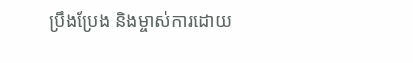ប្រឹងប្រែង និងម្ចាស់ការដោយ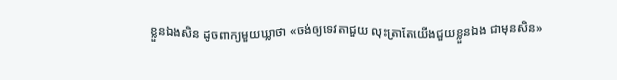ខ្លួនឯងសិន ដូចពាក្យមួយឃ្លាថា «ចង់ឲ្យទេវតាជួយ លុះត្រាតែយើងជួយខ្លួនឯង ជាមុនសិន»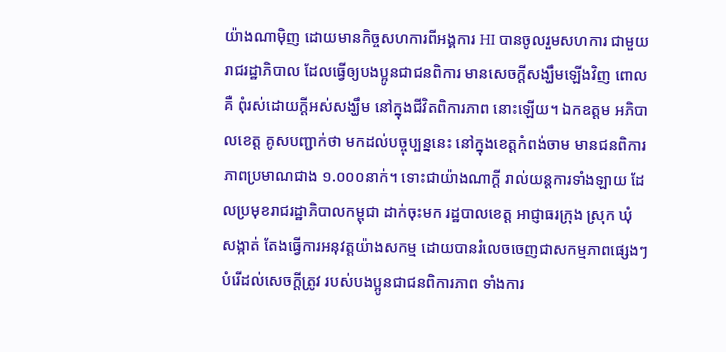យ៉ាងណាម៉ិញ ដោយមានកិច្ចសហការពីអង្គការ HI បានចូលរួមសហការ ជាមួយរាជរដ្ឋាភិបាល ដែលធ្វើឲ្យបងប្អូនជាជនពិការ មានសេចក្ដីសង្ឃឹមឡើងវិញ ពោលគឺ ពុំរស់ដោយក្ដីអស់សង្ឃឹម នៅក្នុងជីវិតពិការភាព នោះឡើយ។ ឯកឧត្ដម អភិបាលខេត្ត គូសបញ្ជាក់ថា មកដល់បច្ចុប្បន្ននេះ នៅក្នុងខេត្តកំពង់ចាម មានជនពិការភាពប្រមាណជាង ១.០០០នាក់។ ទោះជាយ៉ាងណាក្ដី រាល់យន្តការទាំងឡាយ ដែលប្រមុខរាជរដ្ឋាភិបាលកម្ពុជា ដាក់ចុះមក រដ្ឋបាលខេត្ត អាជ្ញាធរក្រុង ស្រុក ឃុំ សង្កាត់ តែងធ្វើការអនុវត្តយ៉ាងសកម្ម ដោយបានរំលេចចេញជាសកម្មភាពផ្សេងៗ បំរើដល់សេចក្ដីត្រូវ របស់បងប្អូនជាជនពិការភាព ទាំងការ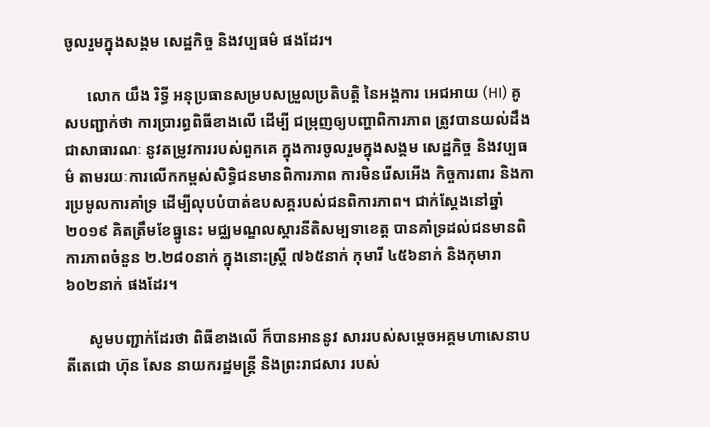ចូលរួមក្នុងសង្គម សេដ្ឋកិច្ច និងវប្បធម៌ ផងដែរ។

      លោក យឹង រិទ្ធី អនុប្រធានសម្របសម្រួលប្រតិបត្តិ នៃអង្គការ អេជអាយ (HI) គូសបញ្ជាក់ថា ការប្រារព្ធពិធីខាងលើ ដើម្បី ជម្រុញឲ្យបញ្ហាពិការភាព ត្រូវបានយល់ដឹងជាសាធារណៈ នូវតម្រូវការរបស់ពួកគេ ក្នុងការចូលរួមក្នុងសង្គម សេដ្ឋកិច្ច និងវប្បធម៌ តាមរយៈការលើកកម្ពស់សិទ្ធិជនមានពិការភាព ការមិនរើសអើង កិច្ចការពារ និងការប្រមូលការគាំទ្រ ដើម្បីលុបបំបាត់ឧបសគ្គរបស់ជនពិការភាព។ ជាក់ស្ដែងនៅឆ្នាំ២០១៩ គិតត្រឹមខែធ្នូនេះ មជ្ឈមណ្ឌលស្ដារនីតិសម្បទាខេត្ត បានគាំទ្រដល់ជនមានពិការភាពចំនួន ២.២៨០នាក់ ក្នុងនោះស្រ្តី ៧៦៥នាក់ កុមារី ៤៥៦នាក់ និងកុមារា ៦០២នាក់ ផងដែរ។

      សូមបញ្ជាក់ដែរថា ពិធីខាងលើ ក៏បានអាននូវ សាររបស់សម្ដេចអគ្គមហាសេនាបតីតេជោ ហ៊ុន សែន នាយករដ្ឋមន្ត្រី និងព្រះរាជសារ របស់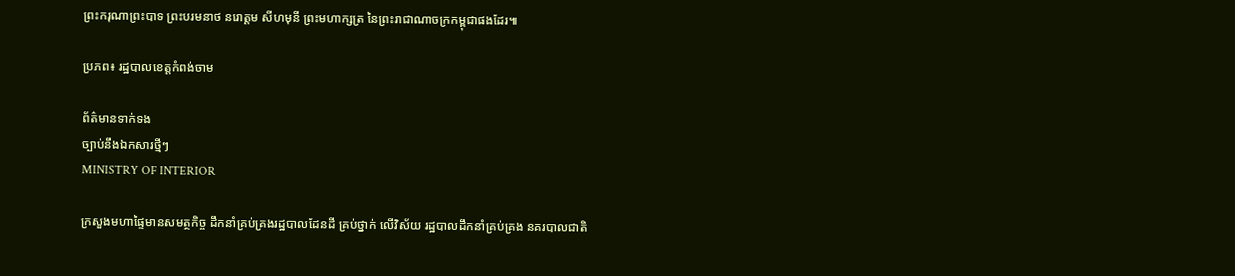ព្រះករុណាព្រះបាទ ព្រះបរមនាថ នរោត្ដម សីហមុនី ព្រះមហាក្សត្រ នៃព្រះរាជាណាចក្រកម្ពុជាផងដែរ៕

ប្រភព៖ រដ្ឋបាលខេត្តកំពង់ចាម

ព័ត៌មានទាក់ទង
ច្បាប់នឹងឯកសារថ្មីៗ
MINISTRY OF INTERIOR

ក្រសួងមហាផ្ទៃមានសមត្ថកិច្ច ដឹកនាំគ្រប់គ្រងរដ្ឋបាលដែនដី គ្រប់ថ្នាក់ លើវិស័យ រដ្ឋបាលដឹកនាំគ្រប់គ្រង នគរបាលជាតិ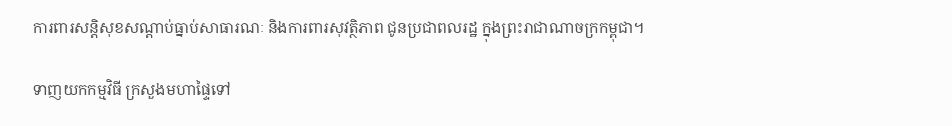ការពារសន្តិសុខសណ្តាប់ធ្នាប់សាធារណៈ និងការពារសុវត្ថិភាព ជូនប្រជាពលរដ្ឋ ក្នុងព្រះរាជាណាចក្រកម្ពុជា។

ទាញយកកម្មវិធី ក្រសួងមហាផ្ទៃទៅ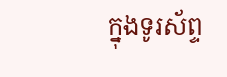ក្នុងទូរស័ព្ទ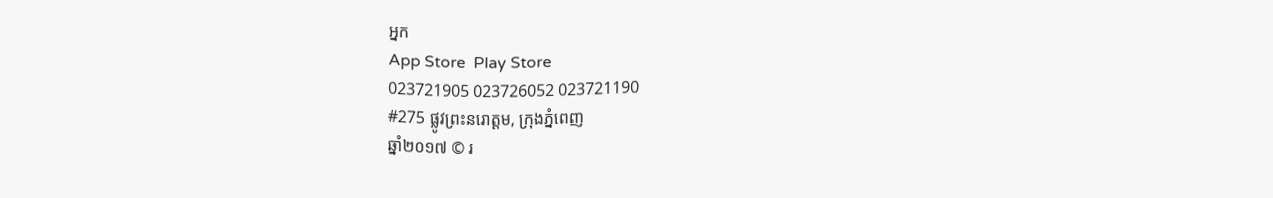អ្នក
App Store  Play Store
023721905 023726052 023721190
#275 ផ្លូវព្រះនរោត្តម, ក្រុងភ្នំពេញ
ឆ្នាំ២០១៧ © រ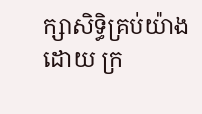ក្សាសិទ្ធិគ្រប់យ៉ាងដោយ ក្រ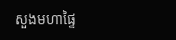សួងមហាផ្ទៃ